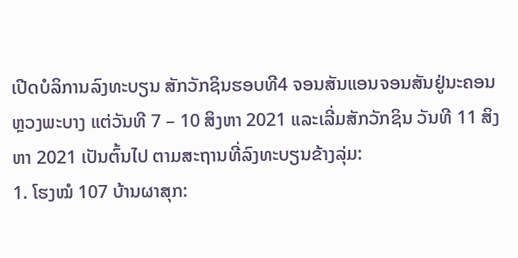ເປີດບໍລິການລົງທະບຽນ ສັກວັກຊິນຮອບທີ4 ຈອນສັນແອນຈອນສັນຢູ່ນະຄອນຫຼວງພະບາງ ແຕ່ວັນທີ 7 – 10 ສິງຫາ 2021 ແລະເລີ່ມສັກວັກຊິນ ວັນທີ 11 ສິງຫາ 2021 ເປັນຕົ້ນໄປ ຕາມສະຖານທີ່ລົງທະບຽນຂ້າງລຸ່ມ:
1. ໂຮງໝໍ 107 ບ້ານຜາສຸກ: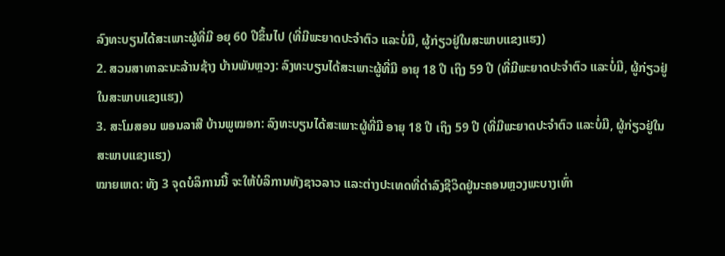ລົງທະບຽນໄດ້ສະເພາະຜູ້ທີ່ມີ ອຍຸ 60 ປີຂຶ້ນໄປ (ທີ່ມີພະຍາດປະຈຳຕົວ ແລະບໍ່ມີ, ຜູ້ກ່ຽວຢູ່ໃນສະພາບແຂງແຮງ)
2. ສວນສາທາລະນະລ້ານຊ້າງ ບ້ານພັນຫຼວງ: ລົງທະບຽນໄດ້ສະເພາະຜູ້ທີ່ມີ ອາຍຸ 18 ປີ ເຖິງ 59 ປີ (ທີ່ມີພະຍາດປະຈຳຕົວ ແລະບໍ່ມີ, ຜູ້ກ່ຽວຢູ່ໃນສະພາບແຂງແຮງ)
3. ສະໂມສອນ ພອນລາສີ ບ້ານພູໝອກ: ລົງທະບຽນໄດ້ສະເພາະຜູ້ທີ່ມີ ອາຍຸ 18 ປີ ເຖິງ 59 ປີ (ທີ່ມີພະຍາດປະຈຳຕົວ ແລະບໍ່ມີ, ຜູ້ກ່ຽວຢູ່ໃນສະພາບແຂງແຮງ)
ໝາຍເຫດ: ທັງ 3 ຈຸດບໍລິການນີ້ ຈະໃຫ້ບໍລິການທັງຊາວລາວ ແລະຕ່າງປະເທດທີ່ດຳລົງຊີວິດຢູ່ນະຄອນຫຼວງພະບາງເທົ່າ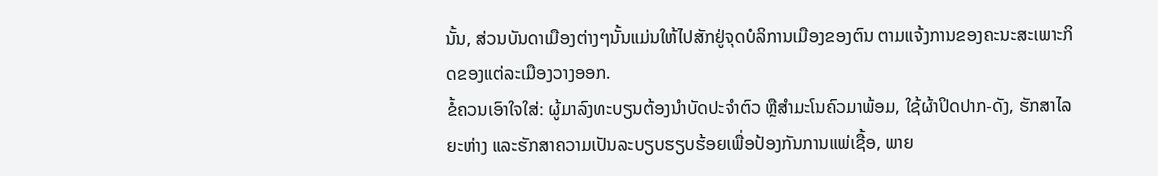ນັ້ນ, ສ່ວນບັນດາເມືອງຕ່າງໆນັ້ນແມ່ນໃຫ້ໄປສັກຢູ່ຈຸດບໍລິການເມືອງຂອງຕົນ ຕາມແຈ້ງການຂອງຄະນະສະເພາະກິດຂອງແຕ່ລະເມືອງວາງອອກ.
ຂໍ້ຄວນເອົາໃຈໃສ່: ຜູ້ມາລົງທະບຽນຕ້ອງນຳບັດປະຈຳຕົວ ຫຼືສຳມະໂນຄົວມາພ້ອມ, ໃຊ້ຜ້າປິດປາກ-ດັງ, ຮັກສາໄລຍະຫ່າງ ແລະຮັກສາຄວາມເປັນລະບຽບຮຽບຮ້ອຍເພື່ອປ້ອງກັນການແພ່ເຊື້ອ, ພາຍ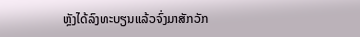ຫຼັງໄດ້ລົງທະບຽນແລ້ວຈົ່ງມາສັກວັກ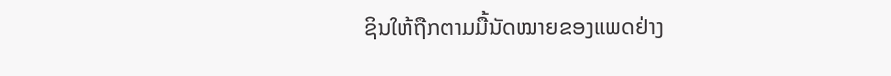ຊິນໃຫ້ຖືກຕາມມື້ນັດໝາຍຂອງແພດຢ່າງ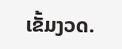ເຂັ້ມງວດ.